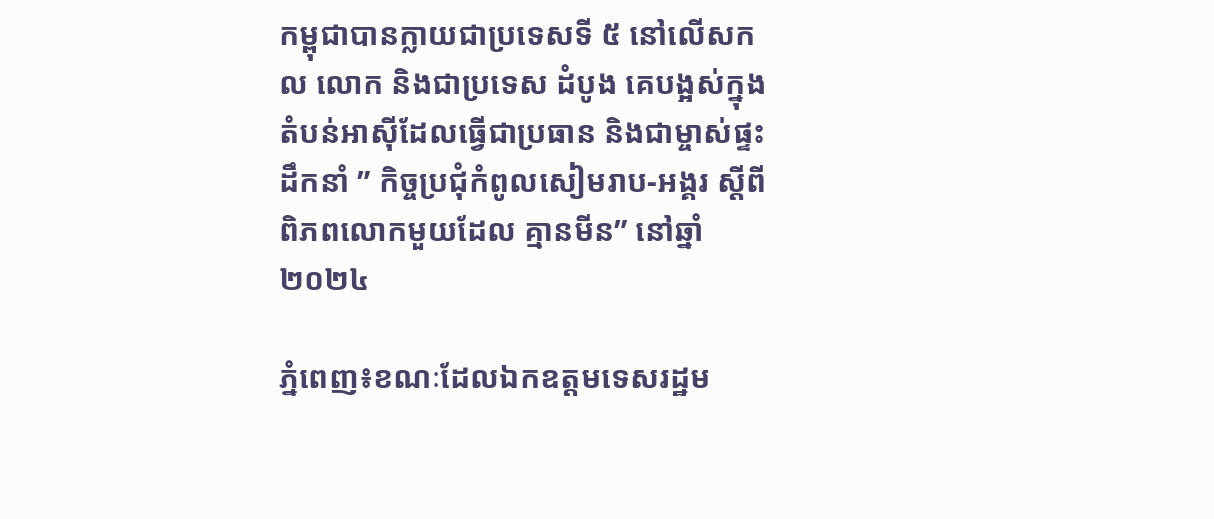កម្ពុជាបានក្លាយជាប្រទេសទី ៥ នៅលើសកល លោក និងជាប្រទេស ដំបូង គេបង្អស់ក្នុងតំបន់អាស៊ីដែលធ្វើជាប្រធាន និងជាម្ចាស់ផ្ទះដឹកនាំ ” កិច្ចប្រជុំកំពូលសៀមរាប-អង្គរ ស្តីពីពិភពលោកមួយដែល គ្មានមីន” នៅឆ្នាំ២០២៤

ភ្នំពេញ៖ខណៈដែលឯកឧត្តមទេសរដ្ឋម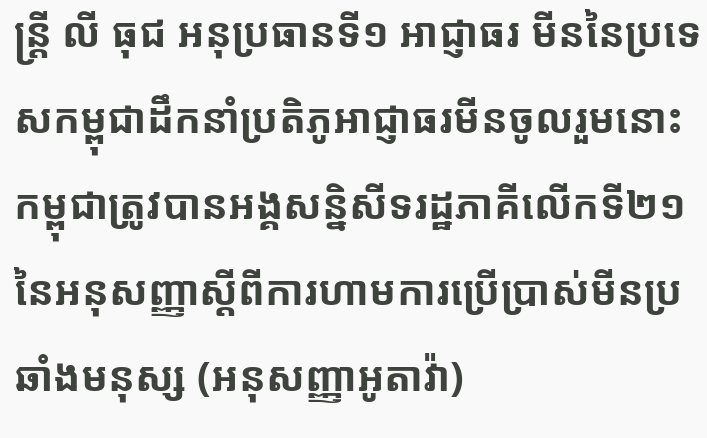ន្រ្តី លី ធុជ អនុប្រធានទី១ អាជ្ញាធរ មីននៃប្រទេសកម្ពុជាដឹកនាំប្រតិភូអាជ្ញាធរមីនចូលរួមនោះ កម្ពុជាត្រូវបានអង្គសន្និសីទរដ្ឋភាគីលើកទី២១នៃអនុសញ្ញាស្តីពីការហាមការប្រើប្រាស់មីនប្រឆាំងមនុស្ស (អនុសញ្ញាអូតាវ៉ា)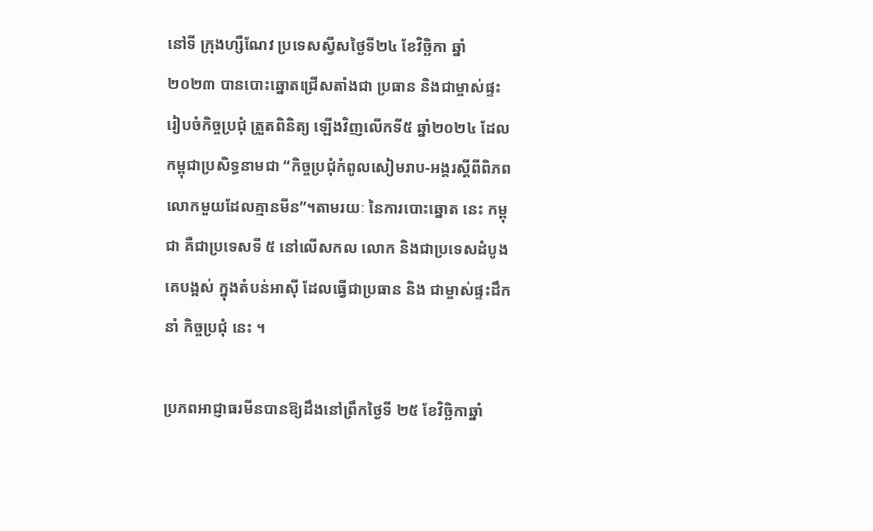នៅទី ក្រុងហ្សឺណែវ ប្រទេសស្វីសថ្ងៃទី២៤ ខែវិច្ឆិកា ឆ្នាំ២០២៣ បានបោះឆ្នោតជ្រើសតាំងជា ប្រធាន និងជាម្ចាស់ផ្ទះរៀបចំកិច្ចប្រជុំ ត្រួតពិនិត្យ ឡើងវិញលើកទី៥ ឆ្នាំ២០២៤ ដែលកម្ពុជាប្រសិទ្ធនាមជា “កិច្ចប្រជុំកំពូលសៀមរាប-អង្គរស្តីពីពិភពលោកមួយដែលគ្មានមីន”។តាមរយៈ នៃការបោះឆ្នោត នេះ កម្ពុជា គឺជាប្រទេសទី ៥ នៅលើសកល លោក និងជាប្រទេសដំបូង គេបង្អស់ ក្នុងតំបន់អាស៊ី ដែលធ្វើជាប្រធាន និង ជាម្ចាស់ផ្ទះដឹកនាំ កិច្ចប្រជុំ នេះ ។

ប្រភពអាជ្ញាធរមីនបានឱ្យដឹងនៅព្រឹកថ្ងៃទី ២៥ ខែវិច្ឆិកាឆ្នាំ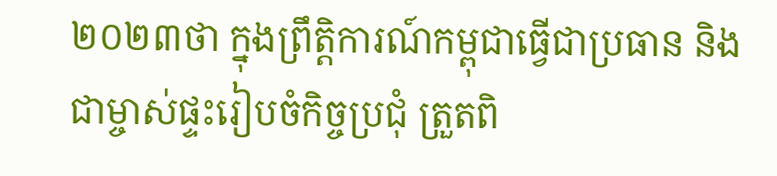២០២៣ថា ក្នុងព្រឹត្តិការណ៍កម្ពុជាធ្វើជាប្រធាន និងជាម្ចាស់ផ្ទះរៀបចំកិច្ចប្រជុំ ត្រួតពិ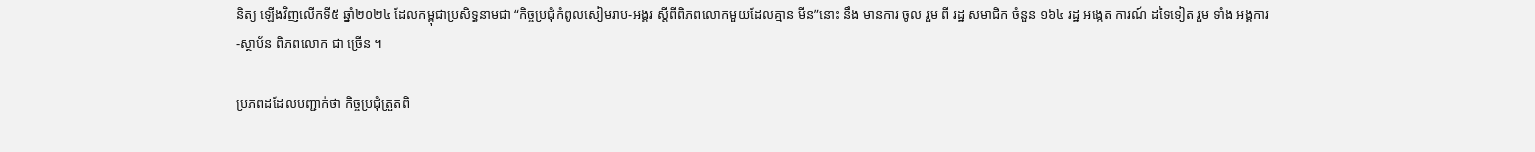និត្យ ឡើងវិញលើកទី៥ ឆ្នាំ២០២៤ ដែលកម្ពុជាប្រសិទ្ធនាមជា “កិច្ចប្រជុំកំពូលសៀមរាប-អង្គរ ស្តីពីពិភពលោកមួយដែលគ្មាន មីន”នោះ នឹង មានការ ចូល រួម ពី រដ្ឋ សមាជិក ចំនួន ១៦៤ រដ្ឋ អង្កេត ការណ៍ ដទៃទៀត រួម ទាំង អង្គការ -ស្ថាប័ន ពិភពលោក ជា ច្រើន ។

ប្រភពដដែលបញ្ជាក់ថា កិច្ចប្រជុំត្រួតពិ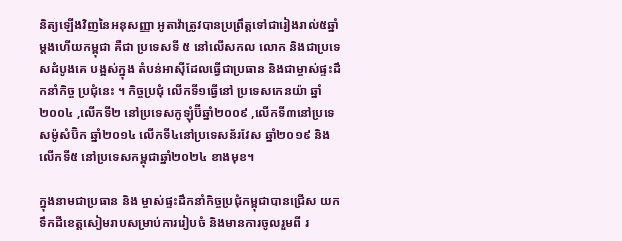និត្យឡើងវិញនៃអនុសញ្ញា អូតាវ៉ាត្រូវបានប្រព្រឹត្តទៅជារៀងរាល់៥ឆ្នាំម្តងហើយកម្ពុជា គឺជា ប្រទេសទី ៥ នៅលើសកល លោក និងជាប្រទេសដំបូងគេ បង្អស់ក្នុង តំបន់អាស៊ីដែលធ្វើជាប្រធាន និងជាម្ចាស់ផ្ទះដឹកនាំកិច្ច ប្រជុំនេះ ។ កិច្ចប្រជុំ លើកទី១ធ្វើនៅ ប្រទេសកេនយ៉ា ឆ្នាំ ២០០៤ ,លើកទី២ នៅប្រទេសកូឡុំប៊ីឆ្នាំ២០០៩ ,លើកទី៣នៅប្រទេសម៉ូសំប៊ិក ឆ្នាំ២០១៤ លើកទី៤នៅប្រទេសន័រវែស ឆ្នាំ២០១៩ និងលើកទី៥ នៅប្រទេសកម្ពុជាឆ្នាំ២០២៤ ខាងមុខ។

ក្នុងនាមជាប្រធាន និង ម្ចាស់ផ្ទះដឹកនាំកិច្ចប្រជុំកម្ពុជាបានជ្រើស យកទឹកដីខេត្តសៀមរាបសម្រាប់ការរៀបចំ និងមានការចូលរួមពី រ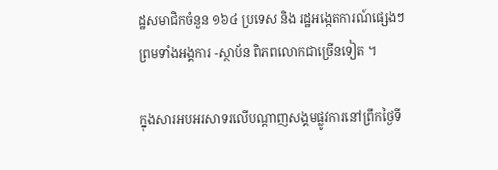ដ្ឋសមាជិកចំនួន ១៦៤ ប្រទេស និង រដ្ឋអង្កេតការណ៍ផ្សេងៗ ព្រមទាំងអង្គការ -ស្ថាប័ន ពិភពលោកជាច្រើនទៀត ។

ក្នុងសារអបអរសាទរលើបណ្ដាញសង្គមផ្លូវការនៅព្រឹកថ្ងៃទី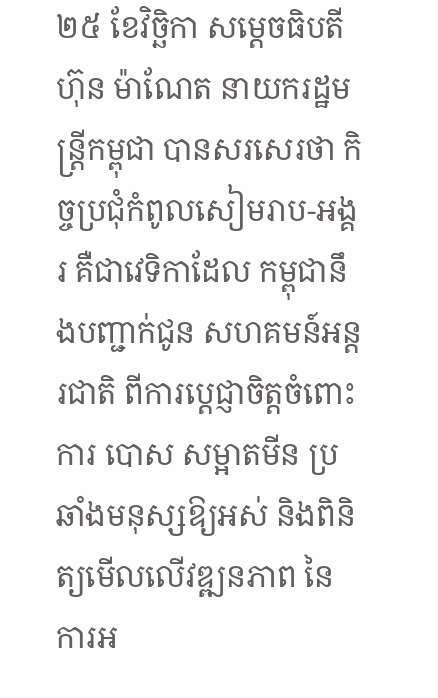២៥ ខែវិច្ឆិកា សម្ដេចធិបតី ហ៊ុន ម៉ាណែត នាយករដ្ឋមន្រ្តីកម្ពុជា បានសរសេរថា កិច្ចប្រជុំកំពូលសៀមរាប-អង្គរ គឺជាវេទិកាដែល កម្ពុជានឹងបញ្ជាក់ជូន សហគមន៍អន្តរជាតិ ពីការប្តេជ្ញាចិត្តចំពោះការ បោស សម្អាតមីន ប្រឆាំងមនុស្សឱ្យអស់ និងពិនិត្យមើលលើវឌ្ឍនភាព នៃការអ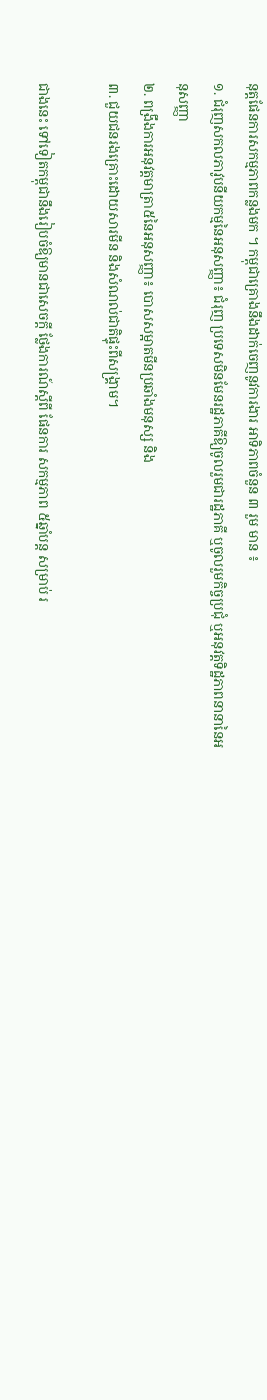នុត្តផែនការសកម្មភាពកន្លងមក ។ កម្ពុជាគ្រោងនឹងដាក់ចេញនូវការងារ អាទិភាពចំនួន ៣ រួម មាន ៖
១. ជំរុញសកលភាវូបនីយកម្មនៃអនុសញ្ញា៖ ជំរុញ ប្រទេសមិនមែនរដ្ឋភាគីឱ្យចូលរួមជារដ្ឋភាគី ឬចូលរួមកិច្ចប្រជុំ ឬអនុវត្តទិដ្ឋភាពនានានៃអនុសញ្ញា
២. ពង្រឹងការអនុវត្តមាត្រា៥នៃអនុសញ្ញា៖ បោសសម្អាតមីនប្រឆាំងមនុស្ស និង
៣. ជួយជនរងគ្រោះដោយសារមីន និងសំណល់ជាតិផ្ទុះពីសង្រ្គាម។

ជាងនេះ ទៅទៀតកម្ពុជានឹងរៀបចំឱ្យមានជាសេចក្តី ថ្លែងការណ៍ស្តីពី ផែនការ សកម្មភាព ៥ឆ្នាំបន្ត សម្រាប់ រ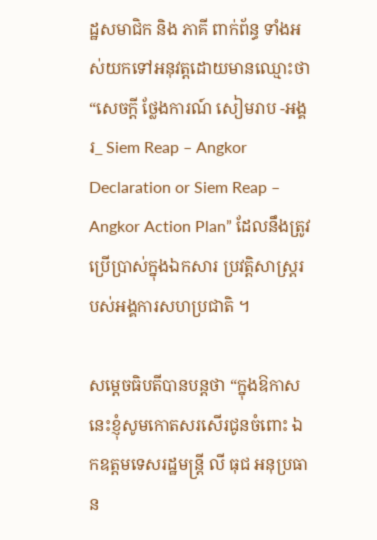ដ្ឋសមាជិក និង ភាគី ពាក់ព័ន្ធ ទាំងអស់យកទៅអនុវត្តដោយមានឈ្មោះថា “សេចក្តី ថ្លែងការណ៍ សៀមរាប -អង្គរ_ Siem Reap – Angkor Declaration or Siem Reap – Angkor Action Plan” ដែលនឹងត្រូវប្រើប្រាស់ក្នុងឯកសារ ប្រវត្តិសាស្ត្ររបស់អង្គការសហប្រជាតិ ។

សម្ដេចធិបតីបានបន្តថា “ក្នុងឱកាសនេះខ្ញុំសូមកោតសរសើរជូនចំពោះ ឯកឧត្តមទេសរដ្ឋមន្រ្តី លី ធុជ អនុប្រធាន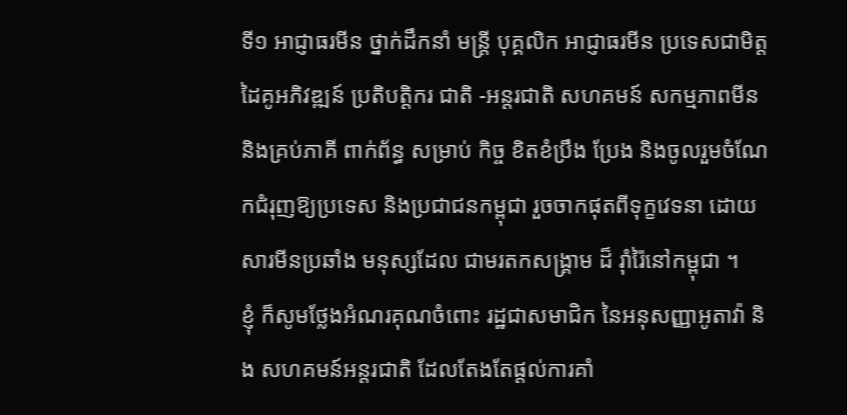ទី១ អាជ្ញាធរមីន ថ្នាក់ដឹកនាំ មន្រ្តី បុគ្គលិក អាជ្ញាធរមីន ប្រទេសជាមិត្តដៃគូអភិវឌ្ឍន៍ ប្រតិបត្តិករ ជាតិ -អន្តរជាតិ សហគមន៍ សកម្មភាពមីន និងគ្រប់ភាគី ពាក់ព័ន្ធ សម្រាប់ កិច្ច ខិតខំប្រឹង ប្រែង និងចូលរួមចំណែកជំរុញឱ្យប្រទេស និងប្រជាជនកម្ពុជា រួចចាកផុតពីទុក្ខវេទនា ដោយសារមីនប្រឆាំង មនុស្សដែល ជាមរតកសង្រ្គាម ដ៏ រ៉ាំរ៉ៃនៅកម្ពុជា ។
ខ្ញុំ ក៏សូមថ្លែងអំណរគុណចំពោះ រដ្ឋជាសមាជិក នៃអនុសញ្ញាអូតាវ៉ា និង សហគមន៍អន្តរជាតិ ដែលតែងតែផ្តល់ការគាំ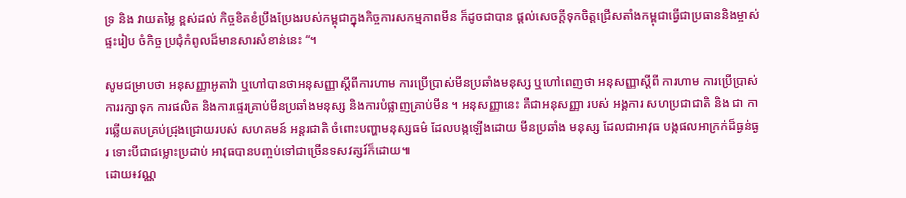ទ្រ និង វាយតម្លៃ ខ្ពស់ដល់ កិច្ចខិតខំប្រឹងប្រែងរបស់កម្ពុជាក្នុងកិច្ចការសកម្មភាពមីន ក៏ដូចជាបាន ផ្តល់សេចក្តីទុកចិត្តជ្រើសតាំងកម្ពុជាធ្វើជាប្រធាននិងម្ចាស់ ផ្ទះរៀប ចំកិច្ច ប្រជុំកំពូលដ៏មានសារសំខាន់នេះ “។

សូមជម្រាបថា អនុសញ្ញាអូតាវ៉ា ឬហៅបានថាអនុសញ្ញាស្តីពីការហាម ការប្រើប្រាស់មីនប្រឆាំងមនុស្ស ឬហៅពេញថា អនុសញ្ញាស្តីពី ការហាម ការប្រើប្រាស់ ការរក្សាទុក ការផលិត និងការផ្ទេរគ្រាប់មីនប្រឆាំងមនុស្ស និងការបំផ្លាញគ្រាប់មីន ។ អនុសញ្ញានេះ គឺជាអនុសញ្ញា របស់ អង្គការ សហប្រជាជាតិ និង ជា ការឆ្លើយតបគ្រប់ជ្រុងជ្រោយរបស់ សហគមន៍ អន្តរជាតិ ចំពោះបញ្ហាមនុស្សធម៌ ដែលបង្កឡើងដោយ មីនប្រឆាំង មនុស្ស ដែលជាអាវុធ បង្កផលអាក្រក់ដ៏ធ្ងន់ធ្ងរ ទោះបីជាជម្លោះប្រដាប់ អាវុធបានបញ្ចប់ទៅជាច្រើនទសវត្សរ៍ក៏ដោយ៕
ដោយ៖វណ្ណ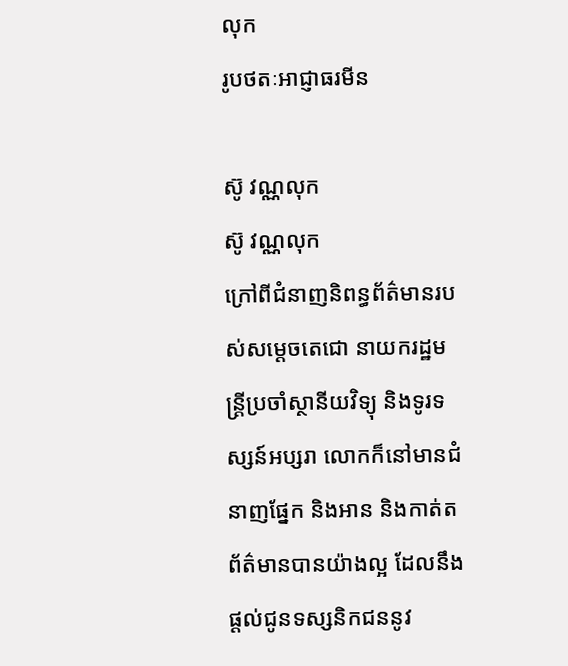លុក
រូបថតៈអាជ្ញាធរមីន

ស៊ូ វណ្ណលុក
ស៊ូ វណ្ណលុក
ក្រៅពីជំនាញនិពន្ធព័ត៌មានរបស់សម្ដេចតេជោ នាយករដ្ឋមន្ត្រីប្រចាំស្ថានីយវិទ្យុ និងទូរទស្សន៍អប្សរា លោកក៏នៅមានជំនាញផ្នែក និងអាន និងកាត់តព័ត៌មានបានយ៉ាងល្អ ដែលនឹងផ្ដល់ជូនទស្សនិកជននូវ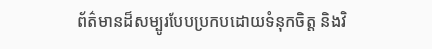ព័ត៌មានដ៏សម្បូរបែបប្រកបដោយទំនុកចិត្ត និងវិ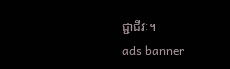ជ្ជាជីវៈ។
ads banner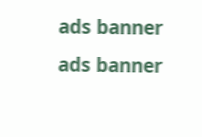ads banner
ads banner